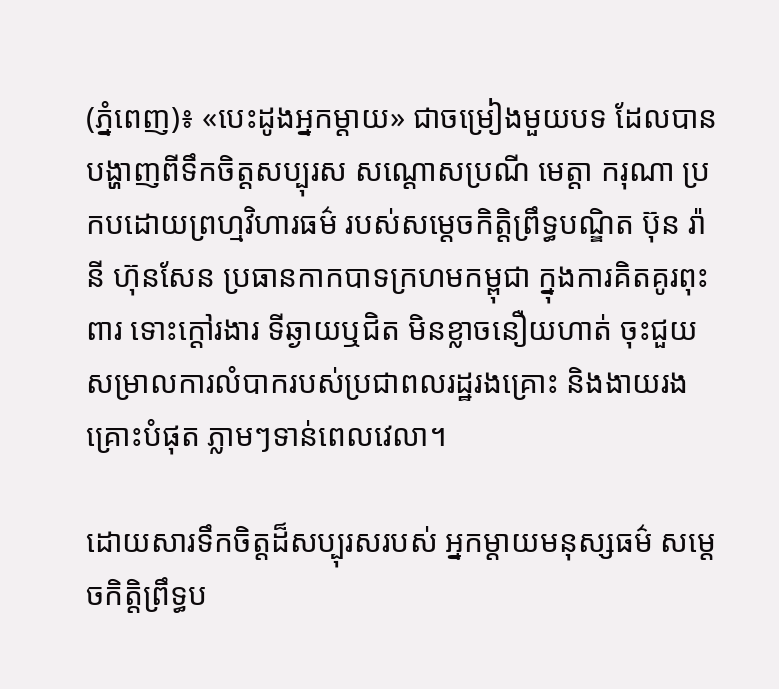(ភ្នំពេញ)៖ «បេះដូងអ្នកម្តាយ» ជាចម្រៀងមួយបទ ដែលបានបង្ហាញពីទឹកចិត្ដសប្បុរស សណ្ដោសប្រណី មេត្ដា ករុណា ប្រកបដោយព្រហ្មវិហារធម៌ របស់សម្ដេចកិត្ដិព្រឹទ្ធបណ្ឌិត ប៊ុន រ៉ានី ហ៊ុនសែន ប្រធានកាកបាទក្រហមកម្ពុជា ក្នុងការគិតគូរពុះពារ ទោះក្ដៅរងារ ទីឆ្ងាយឬជិត មិនខ្លាចនឿយហាត់ ចុះជួយសម្រាលការលំបាករបស់ប្រជាពលរដ្ឋរងគ្រោះ និងងាយរងគ្រោះបំផុត ភ្លាមៗទាន់ពេលវេលា។

ដោយសារទឹកចិត្ដដ៏សប្បុរសរបស់ អ្នកម្ដាយមនុស្សធម៌ សម្ដេចកិត្ដិព្រឹទ្ធប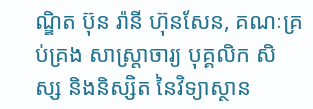ណ្ឌិត ប៊ុន រ៉ានី ហ៊ុនសែន, គណៈគ្រប់គ្រង សាស្ត្រាចារ្យ បុគ្គលិក សិស្ស និងនិស្សិត នៃវិទ្យាស្ថាន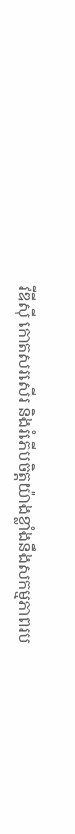វីឌីស៊ី កោតសរសើរ និងរំភើបចិត្ដយ៉ាងខ្លាំងនឹងសកម្មភាពរប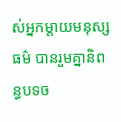ស់អ្នកម្តាយមនុស្សធម៌ បានរួមគ្នានិពន្ធបទច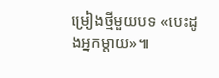ម្រៀងថ្មីមួយបទ «បេះដូងអ្នកម្តាយ»៕